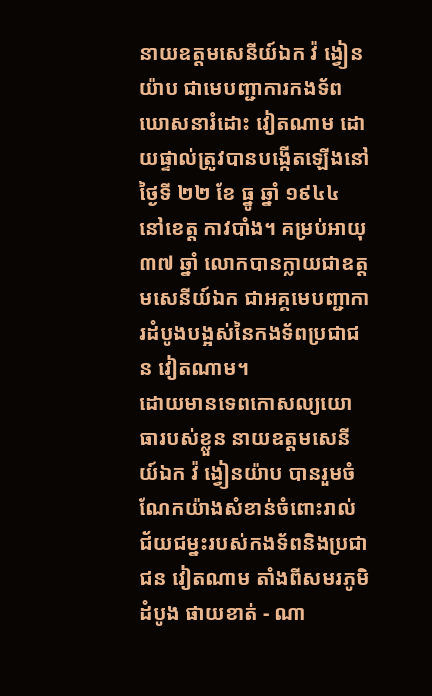នាយឧត្តមសេនីយ៍ឯក វ៉ ង្វៀនយ៉ាប ជាមេបញ្ជាការកងទ័ពឃោសនារំដោះ វៀតណាម ដោយផ្ទាល់ត្រូវបានបង្កើតឡើងនៅថ្ងៃទី ២២ ខែ ធ្នូ ឆ្នាំ ១៩៤៤ នៅខេត្ត កាវបាំង។ គម្រប់អាយុ ៣៧ ឆ្នាំ លោកបានក្លាយជាឧត្តមសេនីយ៍ឯក ជាអគ្គមេបញ្ជាការដំបូងបង្អស់នៃកងទ័ពប្រជាជន វៀតណាម។
ដោយមានទេពកោសល្យយោធារបស់ខ្លួន នាយឧត្តមសេនីយ៍ឯក វ៉ ង្វៀនយ៉ាប បានរួមចំណែកយ៉ាងសំខាន់ចំពោះរាល់ជ័យជម្នះរបស់កងទ័ពនិងប្រជាជន វៀតណាម តាំងពីសមរភូមិដំបូង ផាយខាត់ - ណា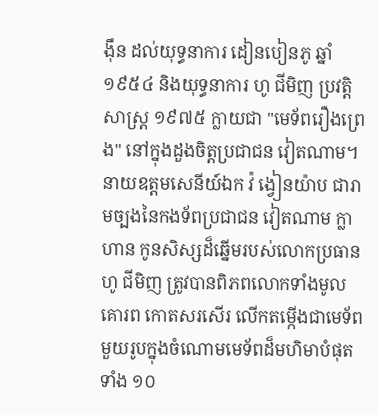ង៉ឹន ដល់យុទ្ធនាការ ដៀនបៀនភូ ឆ្នាំ ១៩៥៤ និងយុទ្ធនាការ ហូ ជីមិញ ប្រវត្តិសាស្ត្រ ១៩៧៥ ក្លាយជា "មេទ័ពរឿងព្រេង" នៅក្នុងដួងចិត្តប្រជាជន វៀតណាម។
នាយឧត្តមសេនីយ៍ឯក វ៉ ង្វៀនយ៉ាប ជារាមច្បងនៃកងទ័ពប្រជាជន វៀតណាម ក្លាហាន កូនសិស្សដ៏ឆ្នើមរបស់លោកប្រធាន ហូ ជីមិញ ត្រូវបានពិភពលោកទាំងមូលគោរព កោតសរសើរ លើកតម្កើងជាមេទ័ពមួយរូបក្នុងចំណោមមេទ័ពដ៏មហិមាបំផុតទាំង ១០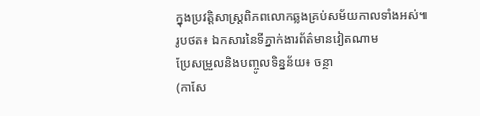ក្នុងប្រវត្តិសាស្ត្រពិភពលោកឆ្លងគ្រប់សម័យកាលទាំងអស់៕
រូបថត៖ ឯកសារនៃទីភ្នាក់ងារព័ត៌មានវៀតណាម
ប្រែសម្រួលនិងបញ្ចូលទិន្នន័យ៖ ចន្ថា
(កាសែ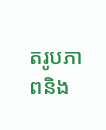តរូបភាពនិង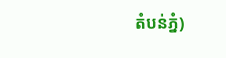តំបន់ភ្នំ)